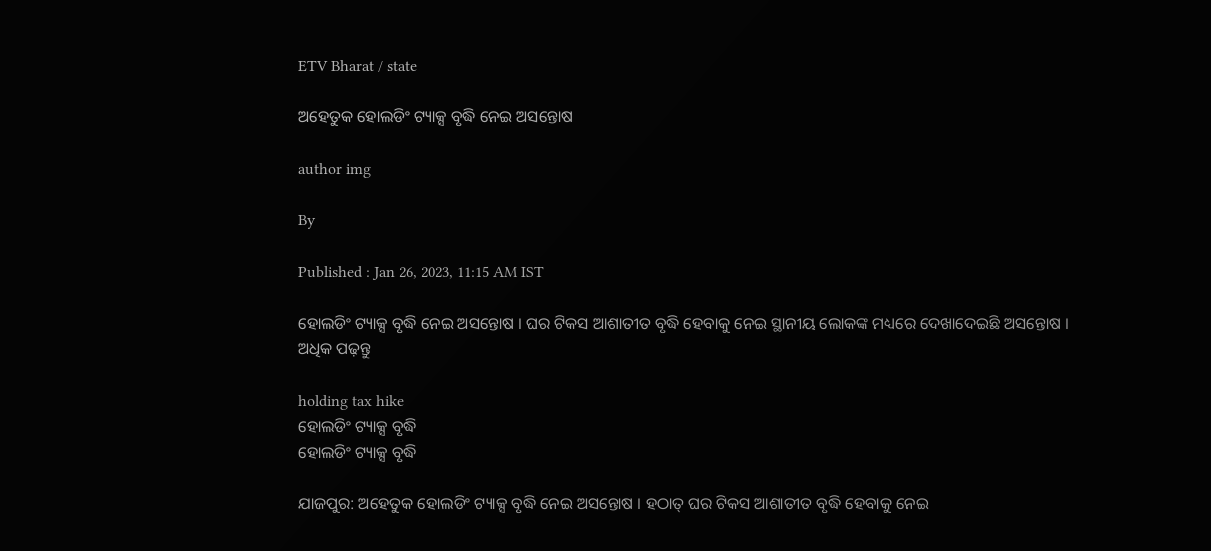ETV Bharat / state

ଅହେତୁକ ହୋଲଡିଂ ଟ୍ୟାକ୍ସ ବୃଦ୍ଧି ନେଇ ଅସନ୍ତୋଷ

author img

By

Published : Jan 26, 2023, 11:15 AM IST

ହୋଲଡିଂ ଟ୍ୟାକ୍ସ ବୃଦ୍ଧି ନେଇ ଅସନ୍ତୋଷ । ଘର ଟିକସ ଆଶାତୀତ ବୃଦ୍ଧି ହେବାକୁ ନେଇ ସ୍ଥାନୀୟ ଲୋକଙ୍କ ମଧ୍ୟରେ ଦେଖାଦେଇଛି ଅସନ୍ତୋଷ । ଅଧିକ ପଢ଼ନ୍ତୁ

holding tax hike
ହୋଲଡିଂ ଟ୍ୟାକ୍ସ ବୃଦ୍ଧି
ହୋଲଡିଂ ଟ୍ୟାକ୍ସ ବୃଦ୍ଧି

ଯାଜପୁର: ଅହେତୁକ ହୋଲଡିଂ ଟ୍ୟାକ୍ସ ବୃଦ୍ଧି ନେଇ ଅସନ୍ତୋଷ । ହଠାତ୍ ଘର ଟିକସ ଆଶାତୀତ ବୃଦ୍ଧି ହେବାକୁ ନେଇ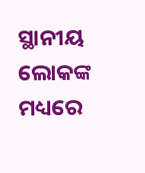ସ୍ଥାନୀୟ ଲୋକଙ୍କ ମଧ୍ୟରେ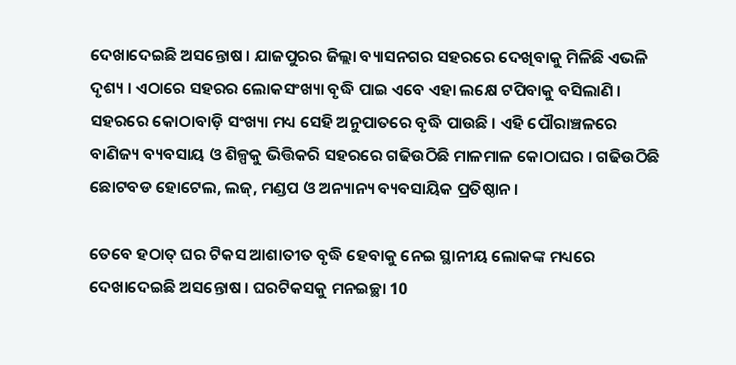ଦେଖାଦେଇଛି ଅସନ୍ତୋଷ । ଯାଜପୁରର ଜିଲ୍ଲା ବ୍ୟାସନଗର ସହରରେ ଦେଖିବାକୁ ମିଳିଛି ଏଭଳି ଦୃଶ୍ୟ । ଏଠାରେ ସହରର ଲୋକସଂଖ୍ୟା ବୃଦ୍ଧି ପାଇ ଏବେ ଏହା ଲକ୍ଷେ ଟପିବାକୁ ବସିଲାଣି । ସହରରେ କୋଠାବାଡ଼ି ସଂଖ୍ୟା ମଧ୍ୟ ସେହି ଅନୁପାତରେ ବୃଦ୍ଧି ପାଉଛି । ଏହି ପୌରାଞ୍ଚଳରେ ବାଣିଜ୍ୟ ବ୍ୟବସାୟ ଓ ଶିଳ୍ପକୁ ଭିତ୍ତିକରି ସହରରେ ଗଢିଉଠିଛି ମାଳମାଳ କୋଠାଘର । ଗଢିଉଠିଛି ଛୋଟବଡ ହୋଟେଲ, ଲଜ୍, ମଣ୍ଡପ ଓ ଅନ୍ୟାନ୍ୟ ବ୍ୟବସାୟିକ ପ୍ରତିଷ୍ଠାନ ।

ତେବେ ହଠାତ୍ ଘର ଟିକସ ଆଶାତୀତ ବୃଦ୍ଧି ହେବାକୁ ନେଇ ସ୍ଥାନୀୟ ଲୋକଙ୍କ ମଧ୍ୟରେ ଦେଖାଦେଇଛି ଅସନ୍ତୋଷ । ଘରଟିକସକୁ ମନଇଚ୍ଛା 10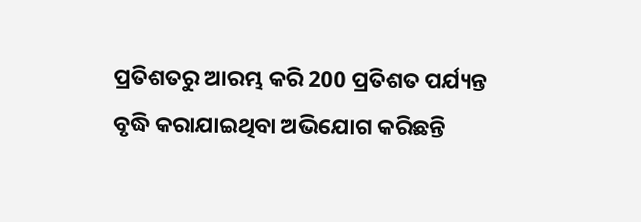ପ୍ରତିଶତରୁ ଆରମ୍ଭ କରି 200 ପ୍ରତିଶତ ପର୍ଯ୍ୟନ୍ତ ବୃଦ୍ଧି କରାଯାଇଥିବା ଅଭିଯୋଗ କରିଛନ୍ତି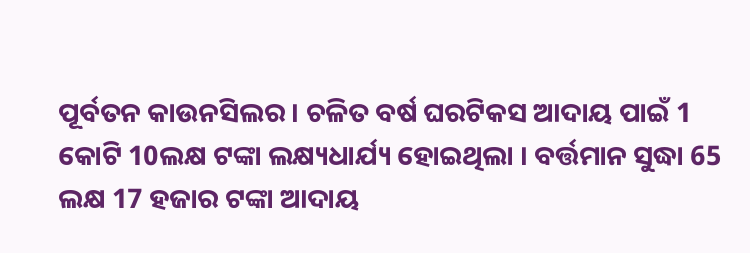ପୂର୍ବତନ କାଉନସିଲର । ଚଳିତ ବର୍ଷ ଘରଟିକସ ଆଦାୟ ପାଇଁ 1 କୋଟି 10ଲକ୍ଷ ଟଙ୍କା ଲକ୍ଷ୍ୟଧାର୍ଯ୍ୟ ହୋଇଥିଲା । ବର୍ତ୍ତମାନ ସୁଦ୍ଧା 65 ଲକ୍ଷ 17 ହଜାର ଟଙ୍କା ଆଦାୟ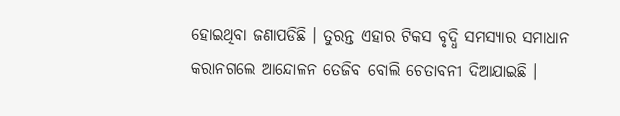ହୋଇଥିବା ଜଣାପଡିଛି । ତୁରନ୍ତ ଏହାର ଟିକସ ବୃଦ୍ଧି ସମସ୍ୟାର ସମାଧାନ କରାନଗଲେ ଆନ୍ଦୋଳନ ତେଜିବ ବୋଲି ଚେତାବନୀ ଦିଆଯାଇଛି ।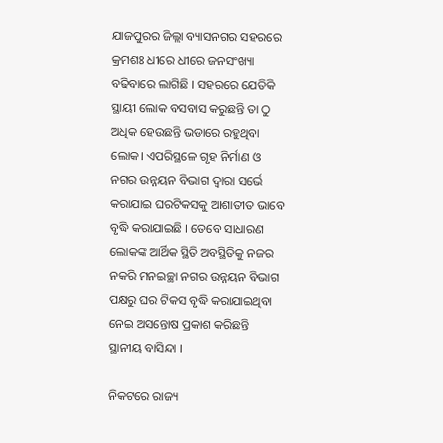ଯାଜପୁରର ଜିଲ୍ଲା ବ୍ୟାସନଗର ସହରରେ କ୍ରମଶଃ ଧୀରେ ଧୀରେ ଜନସଂଖ୍ୟା ବଢିବାରେ ଲାଗିଛି । ସହରରେ ଯେତିକି ସ୍ଥାୟୀ ଲୋକ ବସବାସ କରୁଛନ୍ତି ତା ଠୁ ଅଧିକ ହେଉଛନ୍ତି ଭଡାରେ ରହୁଥିବା ଲୋକ। ଏପରିସ୍ଥଳେ ଗୃହ ନିର୍ମାଣ ଓ ନଗର ଉନ୍ନୟନ ବିଭାଗ ଦ୍ବାରା ସର୍ଭେ କରାଯାଇ ଘରଟିକସକୁ ଆଶାତୀତ ଭାବେ ବୃଦ୍ଧି କରାଯାଇଛି । ତେବେ ସାଧାରଣ ଲୋକଙ୍କ ଆର୍ଥିକ ସ୍ଥିତି ଅବସ୍ଥିତିକୁ ନଜର ନକରି ମନଇଚ୍ଛା ନଗର ଉନ୍ନୟନ ବିଭାଗ ପକ୍ଷରୁ ଘର ଟିକସ ବୃଦ୍ଧି କରାଯାଇଥିବା ନେଇ ଅସନ୍ତୋଷ ପ୍ରକାଶ କରିଛନ୍ତି ସ୍ଥାନୀୟ ବାସିନ୍ଦା ।

ନିକଟରେ ରାଜ୍ୟ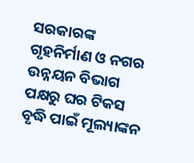ସରକାରଙ୍କ ଗୃହନିର୍ମାଣ ଓ ନଗର ଉନ୍ନୟନ ବିଭାଗ ପକ୍ଷରୁ ଘର ଟିକସ ବୃଦ୍ଧି ପାଇଁ ମୂଲ୍ୟାଙ୍କନ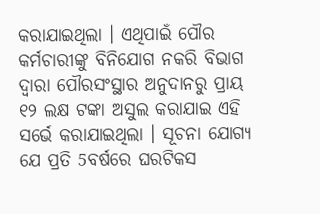କରାଯାଇଥିଲା । ଏଥିପାଇଁ ପୌର କର୍ମଚାରୀଙ୍କୁ ବିନିଯୋଗ ନକରି ବିଭାଗ ଦ୍ବାରା ପୌରସଂସ୍ଥାର ଅନୁଦାନରୁ ପ୍ରାୟ ୧୨ ଲକ୍ଷ ଟଙ୍କା ଅସୁଲ କରାଯାଇ ଏହି ସର୍ଭେ କରାଯାଇଥିଲା । ସୂଚନା ଯୋଗ୍ୟ ଯେ ପ୍ରତି 5ବର୍ଷରେ ଘରଟିକସ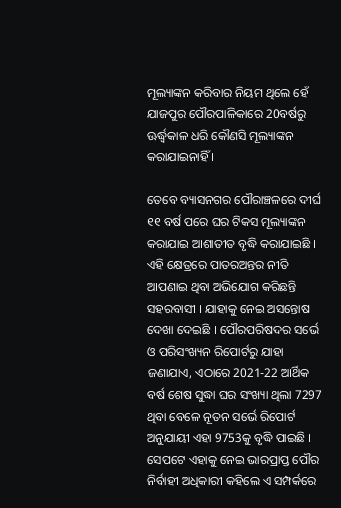ମୂଲ୍ୟାଙ୍କନ କରିବାର ନିୟମ ଥିଲେ ହେଁ ଯାଜପୁର ପୌରପାଳିକାରେ 20ବର୍ଷରୁ ଊର୍ଦ୍ଧ୍ବକାଳ ଧରି କୌଣସି ମୂଲ୍ୟାଙ୍କନ କରାଯାଇନାହିଁ ।

ତେବେ ବ୍ୟାସନଗର ପୌରାଞ୍ଚଳରେ ଦୀର୍ଘ ୧୧ ବର୍ଷ ପରେ ଘର ଟିକସ ମୂଲ୍ୟାଙ୍କନ କରାଯାଇ ଆଶାତୀତ ବୃଦ୍ଧି କରାଯାଇଛି । ଏହି କ୍ଷେତ୍ରରେ ପାତରଅନ୍ତର ନୀତି ଆପଣାଇ ଥିବା ଅଭିଯୋଗ କରିଛନ୍ତି ସହରବାସୀ । ଯାହାକୁ ନେଇ ଅସନ୍ତୋଷ ଦେଖା ଦେଇଛି । ପୌରପରିଷଦର ସର୍ଭେ ଓ ପରିସଂଖ୍ୟନ ରିପୋର୍ଟରୁ ଯାହା ଜଣାଯାଏ, ଏଠାରେ 2021-22 ଆର୍ଥିକ ବର୍ଷ ଶେଷ ସୁଦ୍ଧା ଘର ସଂଖ୍ୟା ଥିଲା 7297 ଥିବା ବେଳେ ନୂତନ ସର୍ଭେ ରିପୋର୍ଟ ଅନୁଯାୟୀ ଏହା 9753କୁ ବୃଦ୍ଧି ପାଇଛି । ସେପଟେ ଏହାକୁ ନେଇ ଭାରପ୍ରାପ୍ତ ପୌର ନିର୍ବାହୀ ଅଧିକାରୀ କହିଲେ ଏ ସମ୍ପର୍କରେ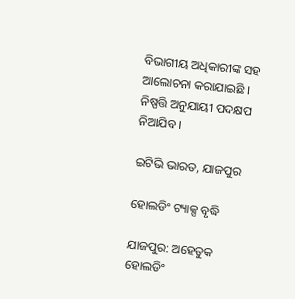ବିଭାଗୀୟ ଅଧିକାରୀଙ୍କ ସହ ଆଲୋଚନା କରାଯାଇଛି । ନିଷ୍ପତ୍ତି ଅନୁଯାୟୀ ପଦକ୍ଷପ ନିଆଯିବ ।

ଇଟିଭି ଭାରତ, ଯାଜପୁର

ହୋଲଡିଂ ଟ୍ୟାକ୍ସ ବୃଦ୍ଧି

ଯାଜପୁର: ଅହେତୁକ ହୋଲଡିଂ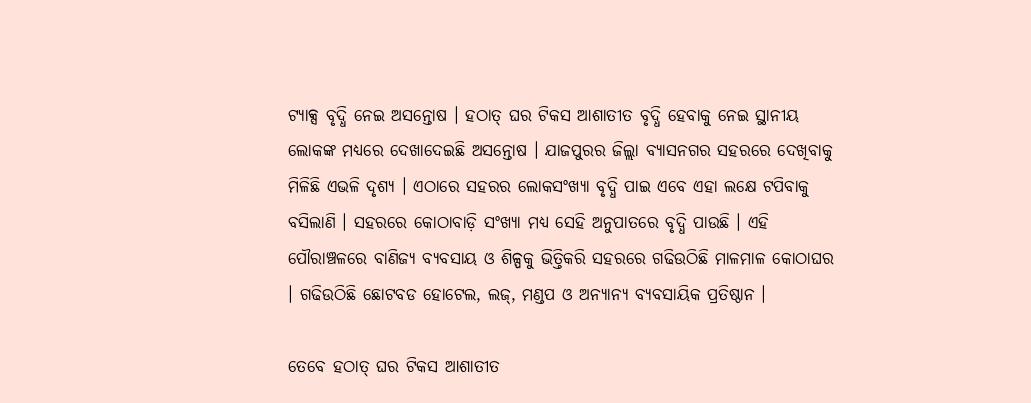ଟ୍ୟାକ୍ସ ବୃଦ୍ଧି ନେଇ ଅସନ୍ତୋଷ । ହଠାତ୍ ଘର ଟିକସ ଆଶାତୀତ ବୃଦ୍ଧି ହେବାକୁ ନେଇ ସ୍ଥାନୀୟ ଲୋକଙ୍କ ମଧ୍ୟରେ ଦେଖାଦେଇଛି ଅସନ୍ତୋଷ । ଯାଜପୁରର ଜିଲ୍ଲା ବ୍ୟାସନଗର ସହରରେ ଦେଖିବାକୁ ମିଳିଛି ଏଭଳି ଦୃଶ୍ୟ । ଏଠାରେ ସହରର ଲୋକସଂଖ୍ୟା ବୃଦ୍ଧି ପାଇ ଏବେ ଏହା ଲକ୍ଷେ ଟପିବାକୁ ବସିଲାଣି । ସହରରେ କୋଠାବାଡ଼ି ସଂଖ୍ୟା ମଧ୍ୟ ସେହି ଅନୁପାତରେ ବୃଦ୍ଧି ପାଉଛି । ଏହି ପୌରାଞ୍ଚଳରେ ବାଣିଜ୍ୟ ବ୍ୟବସାୟ ଓ ଶିଳ୍ପକୁ ଭିତ୍ତିକରି ସହରରେ ଗଢିଉଠିଛି ମାଳମାଳ କୋଠାଘର । ଗଢିଉଠିଛି ଛୋଟବଡ ହୋଟେଲ, ଲଜ୍, ମଣ୍ଡପ ଓ ଅନ୍ୟାନ୍ୟ ବ୍ୟବସାୟିକ ପ୍ରତିଷ୍ଠାନ ।

ତେବେ ହଠାତ୍ ଘର ଟିକସ ଆଶାତୀତ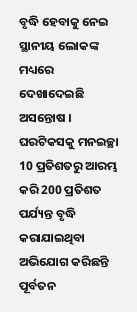ବୃଦ୍ଧି ହେବାକୁ ନେଇ ସ୍ଥାନୀୟ ଲୋକଙ୍କ ମଧ୍ୟରେ ଦେଖାଦେଇଛି ଅସନ୍ତୋଷ । ଘରଟିକସକୁ ମନଇଚ୍ଛା 10 ପ୍ରତିଶତରୁ ଆରମ୍ଭ କରି 200 ପ୍ରତିଶତ ପର୍ଯ୍ୟନ୍ତ ବୃଦ୍ଧି କରାଯାଇଥିବା ଅଭିଯୋଗ କରିଛନ୍ତି ପୂର୍ବତନ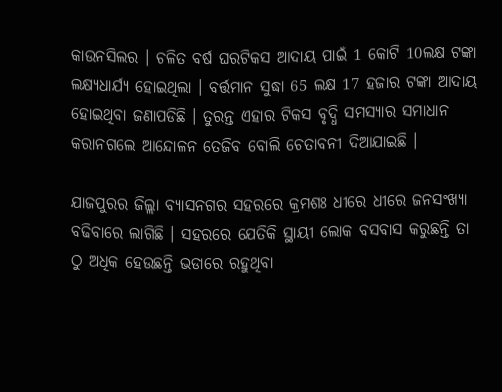କାଉନସିଲର । ଚଳିତ ବର୍ଷ ଘରଟିକସ ଆଦାୟ ପାଇଁ 1 କୋଟି 10ଲକ୍ଷ ଟଙ୍କା ଲକ୍ଷ୍ୟଧାର୍ଯ୍ୟ ହୋଇଥିଲା । ବର୍ତ୍ତମାନ ସୁଦ୍ଧା 65 ଲକ୍ଷ 17 ହଜାର ଟଙ୍କା ଆଦାୟ ହୋଇଥିବା ଜଣାପଡିଛି । ତୁରନ୍ତ ଏହାର ଟିକସ ବୃଦ୍ଧି ସମସ୍ୟାର ସମାଧାନ କରାନଗଲେ ଆନ୍ଦୋଳନ ତେଜିବ ବୋଲି ଚେତାବନୀ ଦିଆଯାଇଛି ।

ଯାଜପୁରର ଜିଲ୍ଲା ବ୍ୟାସନଗର ସହରରେ କ୍ରମଶଃ ଧୀରେ ଧୀରେ ଜନସଂଖ୍ୟା ବଢିବାରେ ଲାଗିଛି । ସହରରେ ଯେତିକି ସ୍ଥାୟୀ ଲୋକ ବସବାସ କରୁଛନ୍ତି ତା ଠୁ ଅଧିକ ହେଉଛନ୍ତି ଭଡାରେ ରହୁଥିବା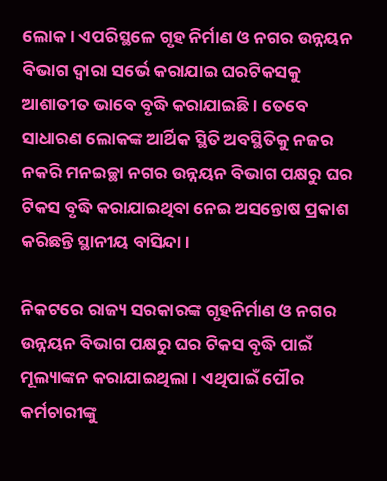ଲୋକ। ଏପରିସ୍ଥଳେ ଗୃହ ନିର୍ମାଣ ଓ ନଗର ଉନ୍ନୟନ ବିଭାଗ ଦ୍ବାରା ସର୍ଭେ କରାଯାଇ ଘରଟିକସକୁ ଆଶାତୀତ ଭାବେ ବୃଦ୍ଧି କରାଯାଇଛି । ତେବେ ସାଧାରଣ ଲୋକଙ୍କ ଆର୍ଥିକ ସ୍ଥିତି ଅବସ୍ଥିତିକୁ ନଜର ନକରି ମନଇଚ୍ଛା ନଗର ଉନ୍ନୟନ ବିଭାଗ ପକ୍ଷରୁ ଘର ଟିକସ ବୃଦ୍ଧି କରାଯାଇଥିବା ନେଇ ଅସନ୍ତୋଷ ପ୍ରକାଶ କରିଛନ୍ତି ସ୍ଥାନୀୟ ବାସିନ୍ଦା ।

ନିକଟରେ ରାଜ୍ୟ ସରକାରଙ୍କ ଗୃହନିର୍ମାଣ ଓ ନଗର ଉନ୍ନୟନ ବିଭାଗ ପକ୍ଷରୁ ଘର ଟିକସ ବୃଦ୍ଧି ପାଇଁ ମୂଲ୍ୟାଙ୍କନ କରାଯାଇଥିଲା । ଏଥିପାଇଁ ପୌର କର୍ମଚାରୀଙ୍କୁ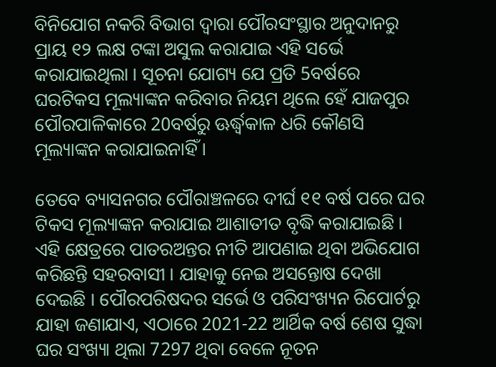ବିନିଯୋଗ ନକରି ବିଭାଗ ଦ୍ବାରା ପୌରସଂସ୍ଥାର ଅନୁଦାନରୁ ପ୍ରାୟ ୧୨ ଲକ୍ଷ ଟଙ୍କା ଅସୁଲ କରାଯାଇ ଏହି ସର୍ଭେ କରାଯାଇଥିଲା । ସୂଚନା ଯୋଗ୍ୟ ଯେ ପ୍ରତି 5ବର୍ଷରେ ଘରଟିକସ ମୂଲ୍ୟାଙ୍କନ କରିବାର ନିୟମ ଥିଲେ ହେଁ ଯାଜପୁର ପୌରପାଳିକାରେ 20ବର୍ଷରୁ ଊର୍ଦ୍ଧ୍ବକାଳ ଧରି କୌଣସି ମୂଲ୍ୟାଙ୍କନ କରାଯାଇନାହିଁ ।

ତେବେ ବ୍ୟାସନଗର ପୌରାଞ୍ଚଳରେ ଦୀର୍ଘ ୧୧ ବର୍ଷ ପରେ ଘର ଟିକସ ମୂଲ୍ୟାଙ୍କନ କରାଯାଇ ଆଶାତୀତ ବୃଦ୍ଧି କରାଯାଇଛି । ଏହି କ୍ଷେତ୍ରରେ ପାତରଅନ୍ତର ନୀତି ଆପଣାଇ ଥିବା ଅଭିଯୋଗ କରିଛନ୍ତି ସହରବାସୀ । ଯାହାକୁ ନେଇ ଅସନ୍ତୋଷ ଦେଖା ଦେଇଛି । ପୌରପରିଷଦର ସର୍ଭେ ଓ ପରିସଂଖ୍ୟନ ରିପୋର୍ଟରୁ ଯାହା ଜଣାଯାଏ, ଏଠାରେ 2021-22 ଆର୍ଥିକ ବର୍ଷ ଶେଷ ସୁଦ୍ଧା ଘର ସଂଖ୍ୟା ଥିଲା 7297 ଥିବା ବେଳେ ନୂତନ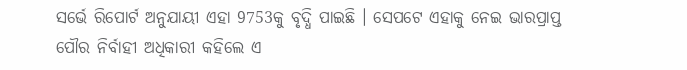ସର୍ଭେ ରିପୋର୍ଟ ଅନୁଯାୟୀ ଏହା 9753କୁ ବୃଦ୍ଧି ପାଇଛି । ସେପଟେ ଏହାକୁ ନେଇ ଭାରପ୍ରାପ୍ତ ପୌର ନିର୍ବାହୀ ଅଧିକାରୀ କହିଲେ ଏ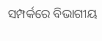ସମ୍ପର୍କରେ ବିଭାଗୀୟ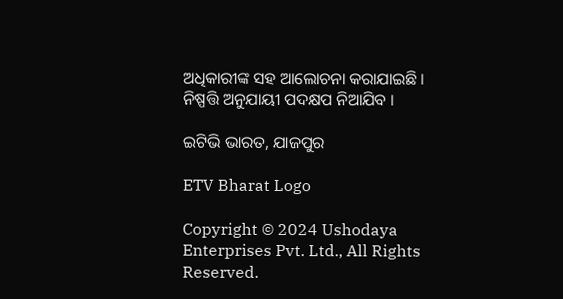ଅଧିକାରୀଙ୍କ ସହ ଆଲୋଚନା କରାଯାଇଛି । ନିଷ୍ପତ୍ତି ଅନୁଯାୟୀ ପଦକ୍ଷପ ନିଆଯିବ ।

ଇଟିଭି ଭାରତ, ଯାଜପୁର

ETV Bharat Logo

Copyright © 2024 Ushodaya Enterprises Pvt. Ltd., All Rights Reserved.